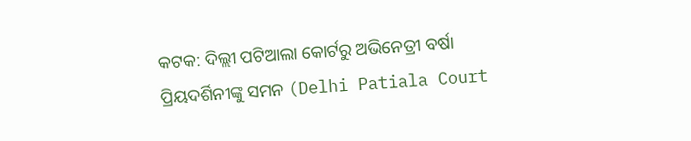କଟକ: ଦିଲ୍ଲୀ ପଟିଆଲା କୋର୍ଟରୁ ଅଭିନେତ୍ରୀ ବର୍ଷା ପ୍ରିୟଦର୍ଶିନୀଙ୍କୁ ସମନ (Delhi Patiala Court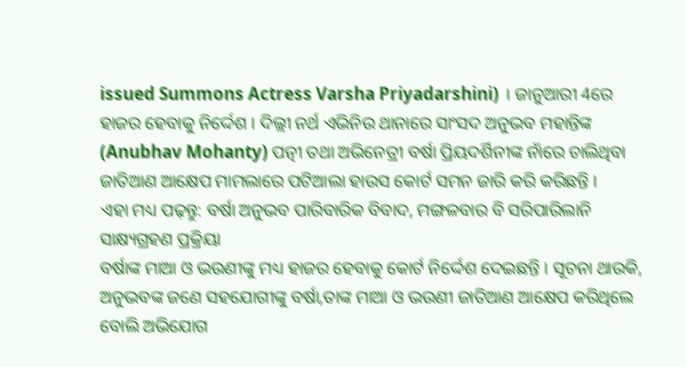issued Summons Actress Varsha Priyadarshini) । ଜାନୁଆରୀ 4ରେ ହାଜର ହେବାକୁ ନିର୍ଦ୍ଦେଶ । ଦିଲ୍ଲୀ ନର୍ଥ ଏଭିନିଉ ଥାନାରେ ସାଂସଦ ଅନୁଭବ ମହାନ୍ତିଙ୍କ (Anubhav Mohanty) ପତ୍ନୀ ତଥା ଅଭିନେତ୍ରୀ ବର୍ଷା ପ୍ରିୟଦର୍ଶିନୀଙ୍କ ନାଁରେ ଚାଲିଥିବା ଜାତିଆଣ ଆକ୍ଷେପ ମାମଲାରେ ପଟିଆଲା ହାଉସ କୋର୍ଟ ସମନ ଜାରି କରି କରିଛନ୍ତି ।
ଏହା ମଧ୍ୟ ପଢ଼ନ୍ତୁ: ବର୍ଷା ଅନୁଭବ ପାରିବାରିକ ବିବାଦ, ମଙ୍ଗଳବାର ବି ସରିପାରିଲାନି ସାକ୍ଷ୍ୟଗ୍ରହଣ ପ୍ରକ୍ରିୟା
ବର୍ଷାଙ୍କ ମାଆ ଓ ଭଉଣୀଙ୍କୁ ମଧ୍ୟ ହାଜର ହେବାକୁ କୋର୍ଟ ନିର୍ଦ୍ଦେଶ ଦେଇଛନ୍ତି । ସୂଚନା ଥାଉକି, ଅନୁଭବଙ୍କ ଜଣେ ସହଯୋଗୀଙ୍କୁ ବର୍ଷା,ତାଙ୍କ ମାଆ ଓ ଭଉଣୀ ଜାତିଆଣ ଆକ୍ଷେପ କରିଥିଲେ ବୋଲି ଅଭିଯୋଗ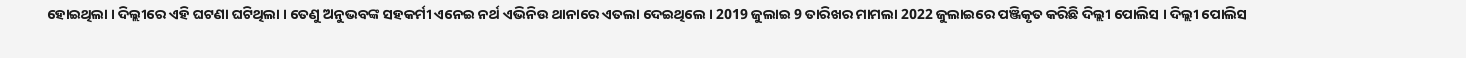ହୋଇଥିଲା । ଦିଲ୍ଲୀରେ ଏହି ଘଟଣା ଘଟିଥିଲା । ତେଣୁ ଅନୁଭବଙ୍କ ସହକର୍ମୀ ଏନେଇ ନର୍ଥ ଏଭିନିଉ ଥାନାରେ ଏତଲା ଦେଇଥିଲେ । 2019 ଜୁଲାଇ 9 ତାରିଖର ମାମଲା 2022 ଜୁଲାଇରେ ପଞ୍ଜିକୃତ କରିଛି ଦିଲ୍ଲୀ ପୋଲିସ । ଦିଲ୍ଲୀ ପୋଲିସ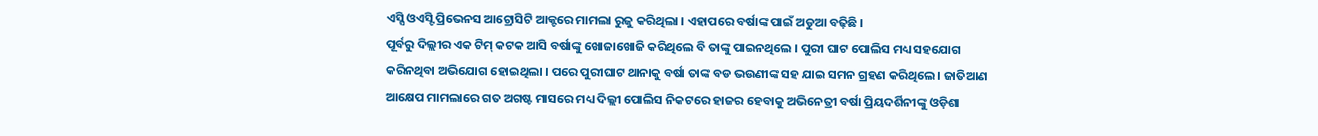ଏସ୍ସି ଓଏସ୍ଟି ପ୍ରିଭେନସ ଆଟ୍ରୋସିଟି ଆକ୍ଟରେ ମାମଲା ରୁଜୁ କରିଥିଲା । ଏହାପରେ ବର୍ଷାଙ୍କ ପାଇଁ ଅଡୁଆ ବଢ଼ିଛି ।
ପୂର୍ବରୁ ଦିଲ୍ଲୀର ଏକ ଟିମ୍ କଟକ ଆସି ବର୍ଷାଙ୍କୁ ଖୋଜାଖୋଜି କରିଥିଲେ ବି ତାଙ୍କୁ ପାଇନଥିଲେ । ପୁରୀ ଘାଟ ପୋଲିସ ମଧ୍ୟ ସହଯୋଗ କରିନଥିବା ଅଭିଯୋଗ ହୋଇଥିଲା । ପରେ ପୁରୀଘାଟ ଥାନାକୁ ବର୍ଷା ତାଙ୍କ ବଡ ଭଉଣୀଙ୍କ ସହ ଯାଇ ସମନ ଗ୍ରହଣ କରିଥିଲେ । ଜାତିଆଣ ଆକ୍ଷେପ ମାମଲାରେ ଗତ ଅଗଷ୍ଟ ମାସରେ ମଧ୍ୟ ଦିଲ୍ଲୀ ପୋଲିସ ନିକଟରେ ହାଜର ହେବାକୁ ଅଭିନେତ୍ରୀ ବର୍ଷା ପ୍ରିୟଦର୍ଶିନୀଙ୍କୁ ଓଡ଼ିଶା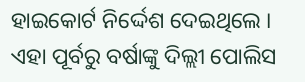ହାଇକୋର୍ଟ ନିର୍ଦ୍ଦେଶ ଦେଇଥିଲେ । ଏହା ପୂର୍ବରୁ ବର୍ଷାଙ୍କୁ ଦିଲ୍ଲୀ ପୋଲିସ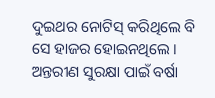ଦୁଇଥର ନୋଟିସ୍ କରିଥିଲେ ବି ସେ ହାଜର ହୋଇନଥିଲେ । ଅନ୍ତରୀଣ ସୁରକ୍ଷା ପାଇଁ ବର୍ଷା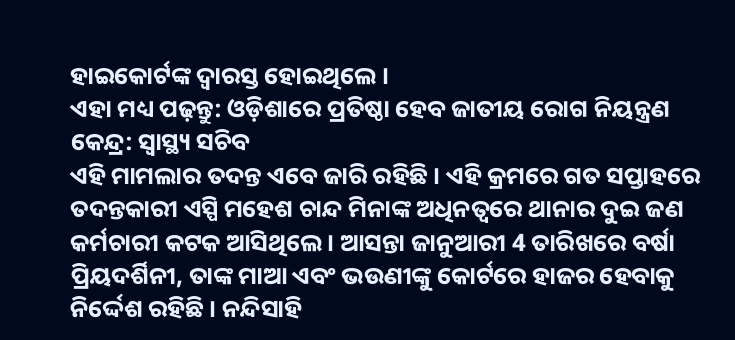ହାଇକୋର୍ଟଙ୍କ ଦ୍ୱାରସ୍ତ ହୋଇଥିଲେ ।
ଏହା ମଧ୍ୟ ପଢ଼ନ୍ତୁ: ଓଡ଼ିଶାରେ ପ୍ରତିଷ୍ଠା ହେବ ଜାତୀୟ ରୋଗ ନିୟନ୍ତ୍ରଣ କେନ୍ଦ୍ର: ସ୍ୱାସ୍ଥ୍ୟ ସଚିବ
ଏହି ମାମଲାର ତଦନ୍ତ ଏବେ ଜାରି ରହିଛି । ଏହି କ୍ରମରେ ଗତ ସପ୍ତାହରେ ତଦନ୍ତକାରୀ ଏସ୍ପି ମହେଶ ଚାନ୍ଦ ମିନାଙ୍କ ଅଧିନତ୍ୱରେ ଥାନାର ଦୁଇ ଜଣ କର୍ମଚାରୀ କଟକ ଆସିଥିଲେ । ଆସନ୍ତା ଜାନୁଆରୀ 4 ତାରିଖରେ ବର୍ଷା ପ୍ରିୟଦର୍ଶିନୀ, ତାଙ୍କ ମାଆ ଏବଂ ଭଉଣୀଙ୍କୁ କୋର୍ଟରେ ହାଜର ହେବାକୁ ନିର୍ଦ୍ଦେଶ ରହିଛି । ନନ୍ଦିସାହି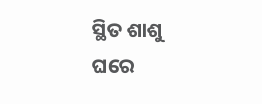ସ୍ଥିତ ଶାଶୁ ଘରେ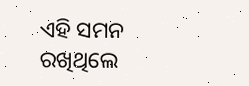ଏହି ସମନ ରଖିଥିଲେ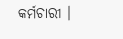କର୍ମଚାରୀ ।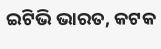ଇଟିଭି ଭାରତ, କଟକ